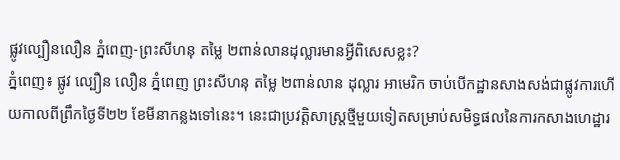ផ្លូវល្បឿនលឿន ភ្នំពេញ-ព្រះសីហនុ តម្លៃ ២ពាន់លានដុល្លារមានអ្វីពិសេសខ្លះ?
ភ្នំពេញ៖ ផ្លូវ ល្បឿន លឿន ភ្នំពេញ ព្រះសីហនុ តម្លៃ ២ពាន់លាន ដុល្លារ អាមេរិក ចាប់បើកដ្ឋានសាងសង់ជាផ្លូវការហើយកាលពីព្រឹកថ្ងៃទី២២ ខែមីនាកន្លងទៅនេះ។ នេះជាប្រវត្តិសាស្ត្រថ្មីមួយទៀតសម្រាប់សមិទ្ធផលនៃការកសាងហេដ្ឋារ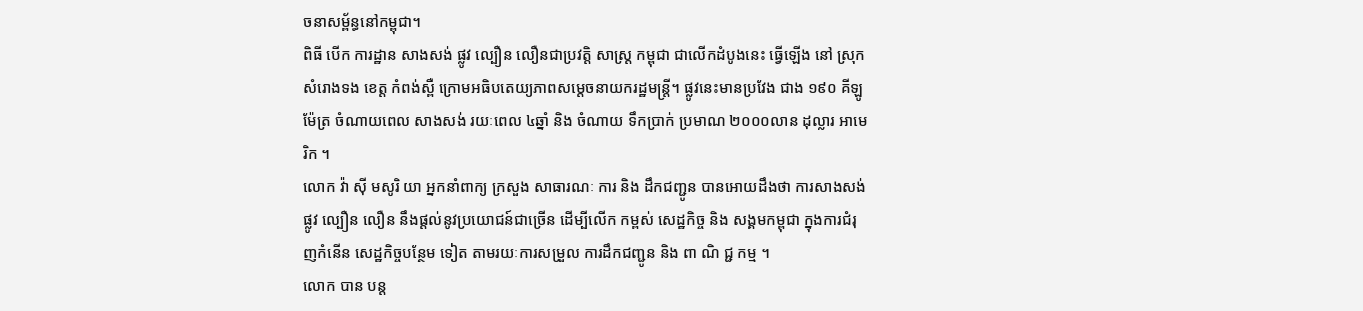ចនាសម្ព័ន្ធនៅកម្ពុជា។
ពិធី បើក ការដ្ឋាន សាងសង់ ផ្លូវ ល្បឿន លឿនជាប្រវត្តិ សាស្រ្ត កម្ពុជា ជាលើកដំបូងនេះ ធ្វើឡើង នៅ ស្រុក សំរោងទង ខេត្ត កំពង់ស្ពឺ ក្រោមអធិបតេយ្យភាពសម្តេចនាយករដ្ឋមន្ត្រី។ ផ្លូវនេះមានប្រវែង ជាង ១៩០ គីឡូម៉ែត្រ ចំណាយពេល សាងសង់ រយៈពេល ៤ឆ្នាំ និង ចំណាយ ទឹកប្រាក់ ប្រមាណ ២០០០លាន ដុល្លារ អាមេរិក ។
លោក វ៉ា ស៊ី មសូរិ យា អ្នកនាំពាក្យ ក្រសួង សាធារណៈ ការ និង ដឹកជញ្ជូន បានអោយដឹងថា ការសាងសង់ ផ្លូវ ល្បឿន លឿន នឹងផ្ដល់នូវប្រយោជន៍ជាច្រើន ដើម្បីលើក កម្ពស់ សេដ្ឋកិច្ច និង សង្គមកម្ពុជា ក្នុងការជំរុញកំនើន សេដ្ឋកិច្ចបន្ថែម ទៀត តាមរយៈការសម្រួល ការដឹកជញ្ជូន និង ពា ណិ ជ្ជ កម្ម ។
លោក បាន បន្ត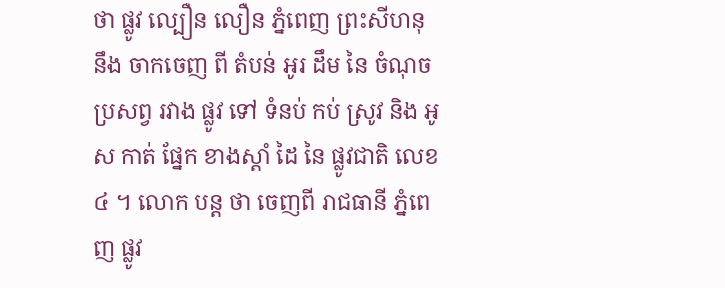ថា ផ្លូវ ល្បឿន លឿន ភ្នំពេញ ព្រះសីហនុ នឹង ចាកចេញ ពី តំបន់ អូរ ដឹម នៃ ចំណុចប្រសព្វ រវាង ផ្លូវ ទៅ ទំនប់ កប់ ស្រូវ និង អូស កាត់ ផ្នែក ខាងស្តាំ ដៃ នៃ ផ្លូវជាតិ លេខ៤ ។ លោក បន្ត ថា ចេញពី រាជធានី ភ្នំពេញ ផ្លូវ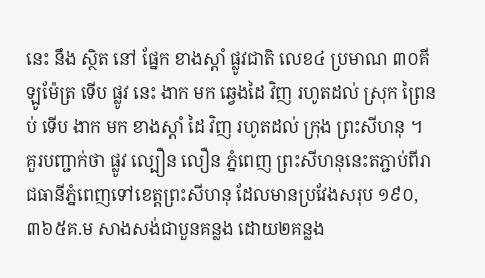នេះ នឹង ស្ថិត នៅ ផ្នែក ខាងស្តាំ ផ្លូវជាតិ លេខ៤ ប្រមាណ ៣០គីឡូម៉ែត្រ ទើប ផ្លូវ នេះ ងាក មក ឆ្វេងដៃ វិញ រហូតដល់ ស្រុក ព្រៃនប់ ទើប ងាក មក ខាងស្តាំ ដៃ វិញ រហូតដល់ ក្រុង ព្រះសីហនុ ។
គួរបញ្ជាក់ថា ផ្លូវ ល្បឿន លឿន ភ្នំពេញ ព្រះសីហនុនេះតភ្ជាប់ពីរាជធានីភ្នំពេញទៅខេត្តព្រះសីហនុ ដែលមានប្រវែងសរុប ១៩០,៣៦៥គ.ម សាងសង់ជាបួនគន្លង ដោយ២គន្លង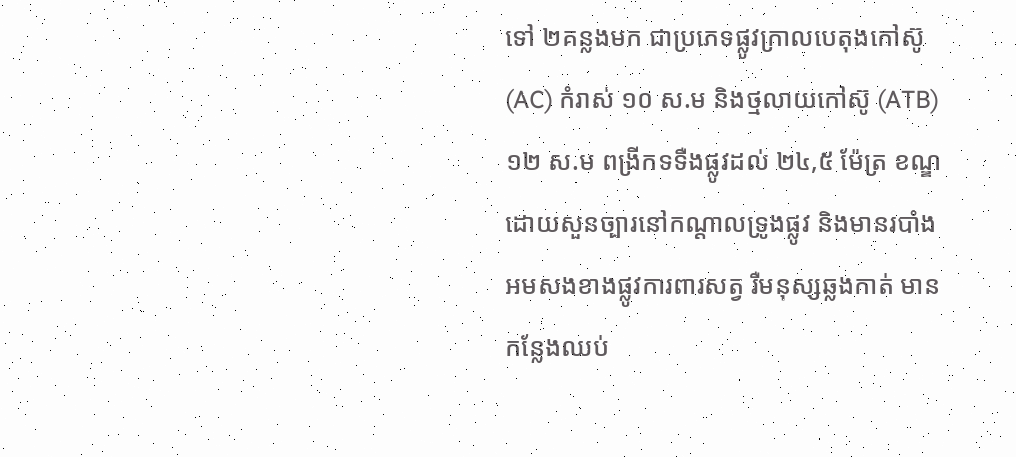ទៅ ២គន្លងមក ជាប្រភេទផ្លូវក្រាលបេតុងកៅស៊ូ (AC) កំរាស់ ១០ ស.ម និងថ្មលាយកៅស៊ូ (ATB) ១២ ស.ម ពង្រីកទទឺងផ្លូវដល់ ២៤,៥ ម៉ែត្រ ខណ្ឌដោយសួនច្បារនៅកណ្ដាលទ្រូងផ្លូវ និងមានរបាំងអមសងខាងផ្លូវការពារសត្វ រឺមនុស្សឆ្លងកាត់ មានកន្លែងឈប់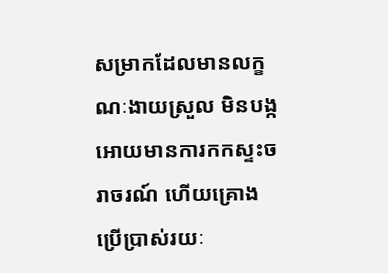សម្រាកដែលមានលក្ខណៈងាយស្រួល មិនបង្កអោយមានការកកស្ទះចរាចរណ៍ ហើយគ្រោងប្រើប្រាស់រយៈ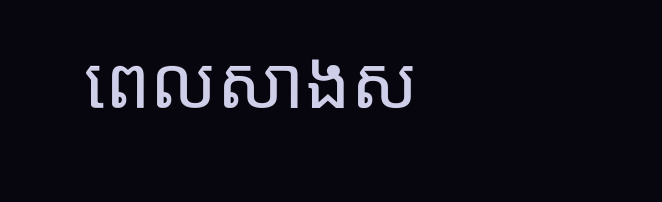ពេលសាងស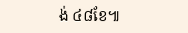ង់ ៤៨ខែ៕